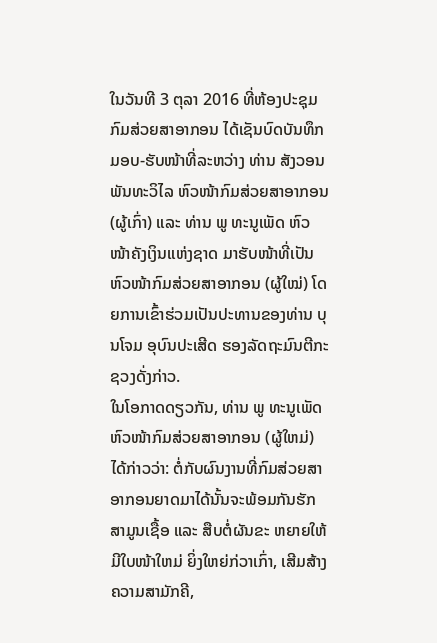ໃນວັນທີ 3 ຕຸລາ 2016 ທີ່ຫ້ອງປະຊຸມກົມສ່ວຍສາອາກອນ ໄດ້ເຊັນບົດບັນທຶກມອບ-ຮັບໜ້າທີ່ລະຫວ່າງ ທ່ານ ສັງວອນ ພັນທະວິໄລ ຫົວໜ້າກົມສ່ວຍສາອາກອນ (ຜູ້ເກົ່າ) ແລະ ທ່ານ ພູ ທະນູເພັດ ຫົວໜ້າຄັງເງິນແຫ່ງຊາດ ມາຮັບໜ້າທີ່ເປັນຫົວໜ້າກົມສ່ວຍສາອາກອນ (ຜູ້ໃໝ່) ໂດຍການເຂົ້າຮ່ວມເປັນປະທານຂອງທ່ານ ບຸນໂຈມ ອຸບົນປະເສີດ ຮອງລັດຖະມົນຕີກະຊວງດັ່ງກ່າວ.
ໃນໂອກາດດຽວກັນ, ທ່ານ ພູ ທະນູເພັດ ຫົວໜ້າກົມສ່ວຍສາອາກອນ (ຜູ້ໃຫມ່) ໄດ້ກ່າວວ່າ: ຕໍ່ກັບຜົນງານທີ່ກົມສ່ວຍສາອາກອນຍາດມາໄດ້ນັ້ນຈະພ້ອມກັນຮັກສາມູນເຊື້ອ ແລະ ສືບຕໍ່ຜັນຂະ ຫຍາຍໃຫ້ມີໃບໜ້າໃຫມ່ ຍິ່ງໃຫຍ່ກ່ວາເກົ່າ, ເສີມສ້າງຄວາມສາມັກຄີ,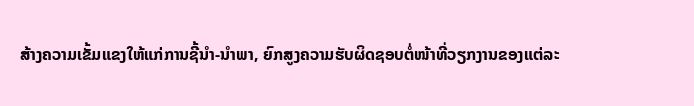ສ້າງຄວາມເຂັ້ມແຂງໃຫ້ແກ່ການຊີ້ນໍາ-ນໍາພາ, ຍົກສູງຄວາມຮັບຜິດຊອບຕໍ່ໜ້າທີ່ວຽກງານຂອງແຕ່ລະ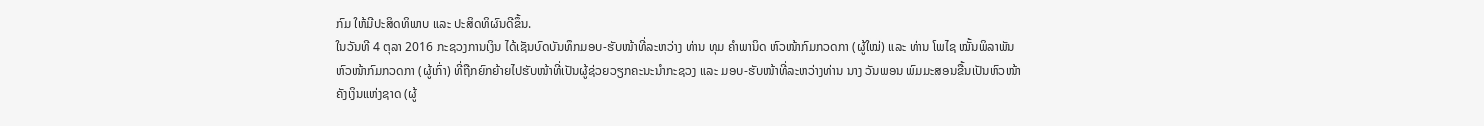ກົມ ໃຫ້ມີປະສິດທິພາບ ແລະ ປະສິດທິຜົນດີຂຶ້ນ.
ໃນວັນທີ 4 ຕຸລາ 2016 ກະຊວງການເງິນ ໄດ້ເຊັນບົດບັນທຶກມອບ-ຮັບໜ້າທີ່ລະຫວ່າງ ທ່ານ ທຸມ ຄໍາພານິດ ຫົວໜ້າກົມກວດກາ (ຜູ້ໃໝ່) ແລະ ທ່ານ ໂພໄຊ ໝັ້ນພິລາພັນ ຫົວໜ້າກົມກວດກາ (ຜູ້ເກົ່າ) ທີ່ຖືກຍົກຍ້າຍໄປຮັບໜ້າທີ່ເປັນຜູ້ຊ່ວຍວຽກຄະນະນໍາກະຊວງ ແລະ ມອບ-ຮັບໜ້າທີ່ລະຫວ່າງທ່ານ ນາງ ວັນພອນ ພົມມະສອນຂື້ນເປັນຫົວໜ້າຄັງເງິນແຫ່ງຊາດ (ຜູ້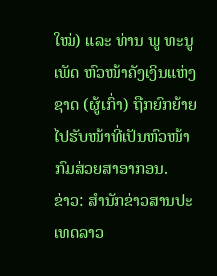ໃໝ່) ແລະ ທ່ານ ພູ ທະນູເພັດ ຫົວໜ້າຄັງເງິນແຫ່ງຊາດ (ຜູ້ເກົ່າ) ຖືກຍົກຍ້າຍໄປຮັບໜ້າທີ່ເປັນຫົວໜ້າກົມສ່ວຍສາອາກອນ.
ຂ່າວ: ສຳນັກຂ່າວສານປະເທດລາວ